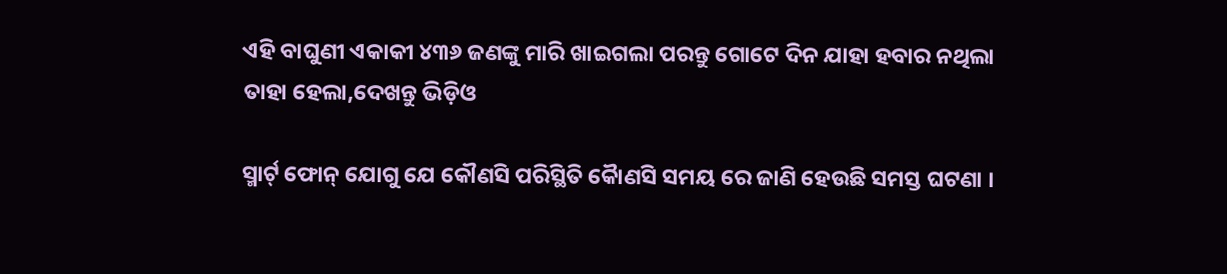ଏହି ବାଘୁଣୀ ଏକାକୀ ୪୩୬ ଜଣଙ୍କୁ ମାରି ଖାଇଗଲା ପରନ୍ତୁ ଗୋଟେ ଦିନ ଯାହା ହବାର ନଥିଲା ତାହା ହେଲା,ଦେଖନ୍ତୁ ଭିଡ଼ିଓ

ସ୍ମାର୍ଟ୍ ଫୋନ୍ ଯୋଗୁ ଯେ କୌଣସି ପରିସ୍ଥିତି କୋୖଣସି ସମୟ ରେ ଜାଣି ହେଉଛି ସମସ୍ତ ଘଟଣା ।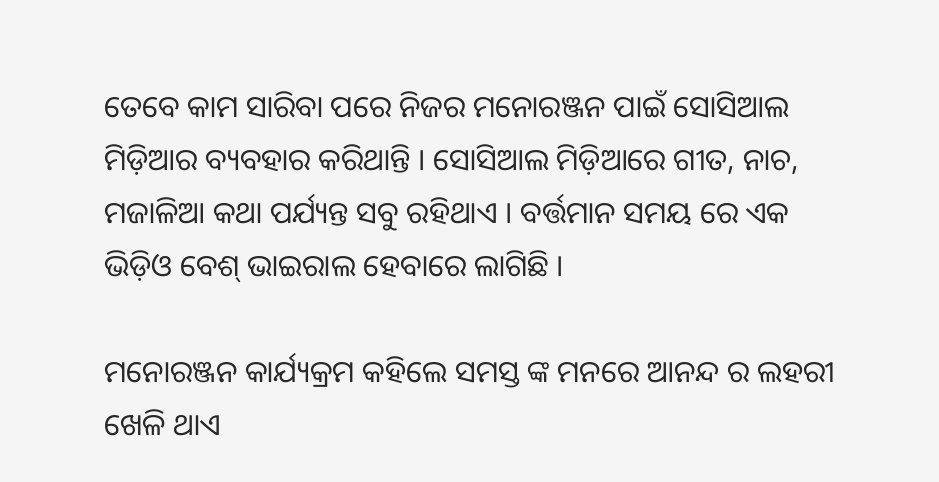ତେବେ କାମ ସାରିବା ପରେ ନିଜର ମନୋରଞ୍ଜନ ପାଇଁ ସୋସିଆଲ ମିଡ଼ିଆର ବ୍ୟବହାର କରିଥାନ୍ତି । ସୋସିଆଲ ମିଡ଼ିଆରେ ଗୀତ, ନାଚ, ମଜାଳିଆ କଥା ପର୍ଯ୍ୟନ୍ତ ସବୁ ରହିଥାଏ । ବର୍ତ୍ତମାନ ସମୟ ରେ ଏକ ଭିଡ଼ିଓ ବେଶ୍ ଭାଇରାଲ ହେବାରେ ଲାଗିଛି ।

ମନୋରଞ୍ଜନ କାର୍ଯ୍ୟକ୍ରମ କହିଲେ ସମସ୍ତ ଙ୍କ ମନରେ ଆନନ୍ଦ ର ଲହରୀ ଖେଳି ଥାଏ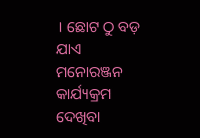। ଛୋଟ ଠୁ ବଡ଼ ଯାଏ ମନୋରଞ୍ଜନ କାର୍ଯ୍ୟକ୍ରମ ଦେଖିବା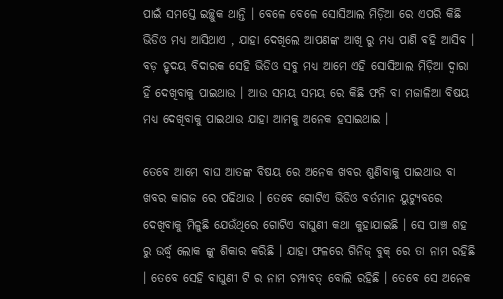ପାଇଁ ସମସ୍ତେ ଇଚ୍ଛୁକ ଥାନ୍ତି । ବେଳେ ବେଳେ ସୋସିଆଲ ମିଡ଼ିଆ ରେ ଏପରି କିଛି ଭିଡିଓ ମଧ୍ୟ ଆସିଥାଏ , ଯାହା ଦେଖିଲେ ଆପଣଙ୍କ ଆଖି ରୁ ମଧ୍ୟ ପାଣି ବହି ଆସିବ । ବଡ଼ ହୃଦୟ ବିଦାରକ ସେହି ଭିଡିଓ ସବୁ ମଧ୍ୟ ଆମେ ଏହି ସୋସିଆଲ ମିଡ଼ିଆ ଦ୍ଵାରା ହିଁ ଦେଖିବାକୁ ପାଇଥାଉ । ଆଉ ସମୟ ସମୟ ରେ କିଛି ଫନି ବା ମଜାଳିଆ ବିଷୟ ମଧ୍ୟ ଦେଖିବାକୁ ପାଇଥାଉ ଯାହା ଆମକୁ ଅନେକ ହସାଇଥାଇ ।

ତେବେ ଆମେ ବାଘ ଆତଙ୍କ ବିଷୟ ରେ ଅନେକ ଖବର ଶୁଣିବାକୁ ପାଇଥାଉ ବା ଖବର କାଗଜ ରେ ପଢିଥାଉ । ତେବେ ଗୋଟିଏ ଭିଡିଓ ବର୍ତମାନ ୟୁଟ୍ୟୁବରେ ଦେଖିବାକୁ ମିଳୁଛି ଯେଉଁଥିରେ ଗୋଟିଏ ବାଘୁଣୀ କଥା କୁହାଯାଇଛି । ସେ ପାଞ୍ଚ ଶହ ରୁ ଉର୍ଦ୍ଧ୍ବ ଲୋକ ଙ୍କୁ ଶିକାର କରିଛି । ଯାହା ଫଳରେ ଗିନିଜ୍ ବୁକ୍ ରେ ତା ନାମ ରହିଛି । ତେବେ ସେହି ବାଘୁଣୀ ଟି ର ନାମ ଚମ୍ପାବତ୍ ବୋଲି ରହିଛି । ତେବେ ସେ ଅନେକ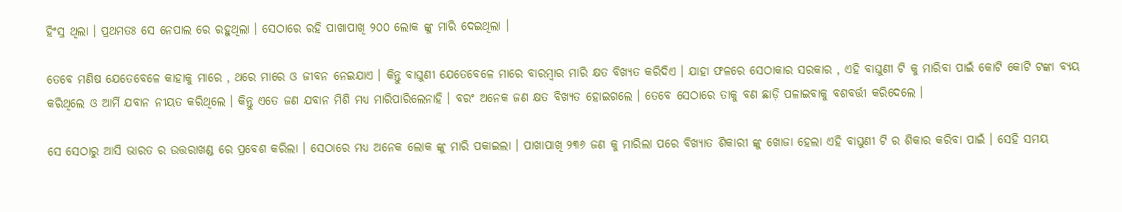ହିଂସ୍ର ଥିଲା । ପ୍ରଥମତଃ ସେ ନେପାଲ ରେ ରହୁଥିଲା । ସେଠାରେ ରହି ପାଖାପାଖି ୨୦୦ ଲୋକ ଙ୍କୁ ମାରି ଦେଇଥିଲା ।

ତେବେ ମଣିଷ ଯେତେବେଳେ କାହାକୁ ମାରେ , ଥରେ ମାରେ ଓ ଜୀବନ ନେଇଯାଏ । କିନ୍ତୁ ବାଘୁଣୀ ଯେତେବେଳେ ମାରେ ବାରମ୍ବାର ମାରି କ୍ଷତ ବିଖ୍ୟତ କରିଦିଏ । ଯାହା ଫଳରେ ସେଠାକାର ସରକାର , ଏହି ବାଘୁଣୀ ଟି କୁ ମାରିବା ପାଇଁ କୋଟି କୋଟି ଟଙ୍କା ବ୍ୟୟ କରିଥିଲେ ଓ ଆର୍ମି ଯବାନ ନୀୟତ କରିଥିଲେ । କିନ୍ତୁ ଏତେ ଜଣ ଯବାନ ମିଶି ମଧ୍ୟ ମାରିପାରିଲେନାହି । ବରଂ ଅନେକ ଜଣ କ୍ଷତ ବିଖ୍ୟତ ହୋଇଗଲେ । ତେବେ ସେଠାରେ ତାକୁ ବଣ ଛାଡ଼ି ପଳାଇବାକୁ ବଶବର୍ତ୍ତୀ କରିଦେଲେ ।

ସେ ସେଠାରୁ ଆସି ଭାରତ ର ଉତ୍ତରାଖଣ୍ଡ ରେ ପ୍ରବେଶ କରିଲା । ସେଠାରେ ମଧ୍ୟ ଅନେକ ଲୋକ ଙ୍କୁ ମାରି ପକାଇଲା । ପାଖାପାଖି ୨୩୬ ଜଣ କୁ ମାରିଲା ପରେ ବିଖ୍ୟାତ ଶିକାରୀ ଙ୍କୁ ଖୋଜା ହେଲା ଏହି ବାଘୁଣୀ ଟି ର ଶିକାର କରିବା ପାଇଁ । ସେହି ସମୟ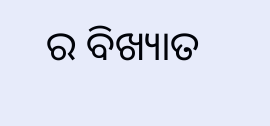ର ବିଖ୍ୟାତ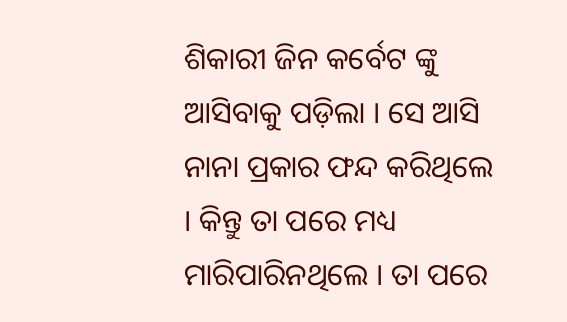ଶିକାରୀ ଜିନ କର୍ବେଟ ଙ୍କୁ ଆସିବାକୁ ପଡ଼ିଲା । ସେ ଆସି ନାନା ପ୍ରକାର ଫନ୍ଦ କରିଥିଲେ । କିନ୍ତୁ ତା ପରେ ମଧ୍ୟ ମାରିପାରିନଥିଲେ । ତା ପରେ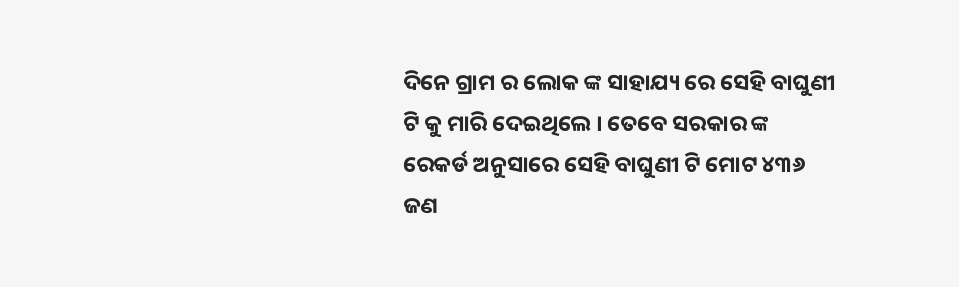ଦିନେ ଗ୍ରାମ ର ଲୋକ ଙ୍କ ସାହାଯ୍ୟ ରେ ସେହି ବାଘୁଣୀ ଟି କୁ ମାରି ଦେଇଥିଲେ । ତେବେ ସରକାର ଙ୍କ ରେକର୍ଡ ଅନୁସାରେ ସେହି ବାଘୁଣୀ ଟି ମୋଟ ୪୩୬ ଜଣ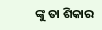ଙ୍କୁ ତା ଶିକାର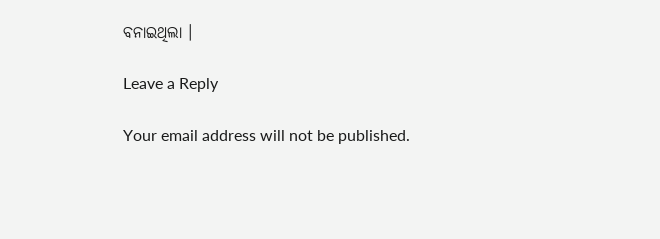ବନାଇଥିଲା ।

Leave a Reply

Your email address will not be published.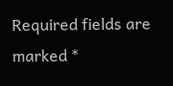Required fields are marked *